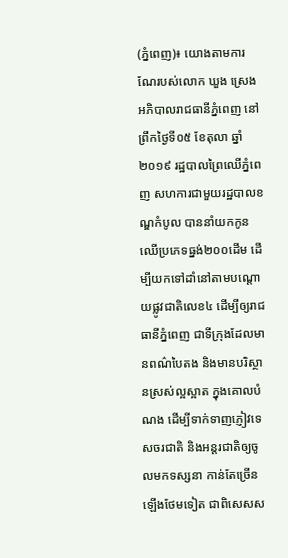(ភ្នំពេញ)៖ យោងតាមការណែរបស់លោក ឃួង ស្រេង អភិបាលរាជធានីភ្នំពេញ នៅព្រឹកថ្ងៃទី០៥ ខែតុលា ឆ្នាំ២០១៩ រដ្ឋបាលព្រៃឈើភ្នំពេញ សហការជាមួយរដ្ឋបាលខណ្ឌកំបូល បាននាំយកកូនឈើប្រភេទធ្នង់២០០ដើម ដើម្បីយកទៅដាំនៅតាមបណ្តោយផ្លូវជាតិលេខ៤ ដើម្បីឲ្យរាជធានីភ្នំពេញ ជាទីក្រុងដែលមានពណ៌បៃតង និងមានបរិស្ថានស្រស់ល្អស្អាត ក្នុងគោលបំណង ដើម្បីទាក់ទាញភ្ញៀវទេសចរជាតិ និងអន្ដរជាតិឲ្យចូលមកទស្សនា កាន់តែច្រើនឡើងថែមទៀត ជាពិសេសស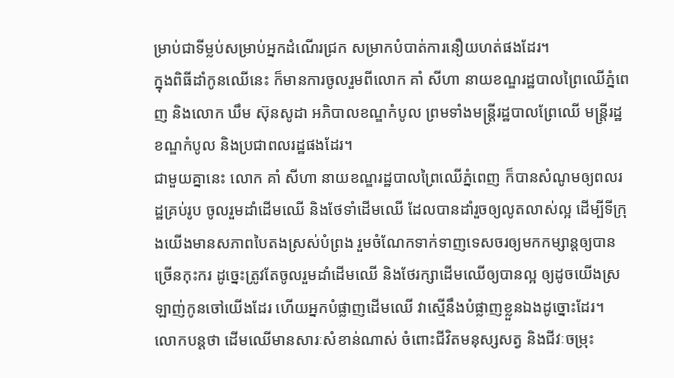ម្រាប់ជាទីម្លប់សម្រាប់អ្នកដំណើរជ្រក សម្រាកបំបាត់ការនឿយហត់ផងដែរ។
ក្នុងពិធីដាំកូនឈើនេះ ក៏មានការចូលរួមពីលោក គាំ សីហា នាយខណ្ឌរដ្ឋបាលព្រៃឈើភ្នំពេញ និងលោក ឃឹម ស៊ុនសូដា អភិបាលខណ្ឌកំបូល ព្រមទាំងមន្ត្រីរដ្ឋបាលព្រែឈើ មន្ត្រីរដ្ឋខណ្ឌកំបូល និងប្រជាពលរដ្ឋផងដែរ។
ជាមួយគ្នានេះ លោក គាំ សីហា នាយខណ្ឌរដ្ឋបាលព្រៃឈើភ្នំពេញ ក៏បានសំណូមឲ្យពលរដ្ឋគ្រប់រូប ចូលរួមដាំដើមឈើ និងថែទាំដើមឈើ ដែលបានដាំរួចឲ្យលូតលាស់ល្អ ដើម្បីទីក្រុងយើងមានសភាពបៃតងស្រស់បំព្រង រួមចំណែកទាក់ទាញទេសចរឲ្យមកកម្សាន្ដឲ្យបានច្រើនកុះករ ដូច្នេះត្រូវតែចូលរួមដាំដើមឈើ និងថែរក្សាដើមឈើឲ្យបានល្អ ឲ្យដូចយើងស្រឡាញ់កូនចៅយើងដែរ ហើយអ្នកបំផ្លាញដើមឈើ វាស្មើនឹងបំផ្លាញខ្លួនឯងដូច្នោះដែរ។
លោកបន្តថា ដើមឈើមានសារៈសំខាន់ណាស់ ចំពោះជីវិតមនុស្សសត្វ និងជីវៈចម្រុះ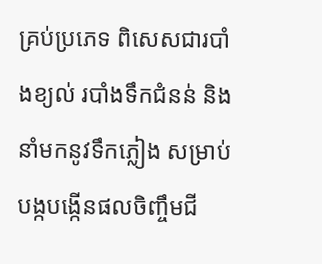គ្រប់ប្រភេទ ពិសេសជារបាំងខ្យល់ របាំងទឹកជំនន់ និងនាំមកនូវទឹកភ្លៀង សម្រាប់បង្កបង្កើនផលចិញ្ចឹមជី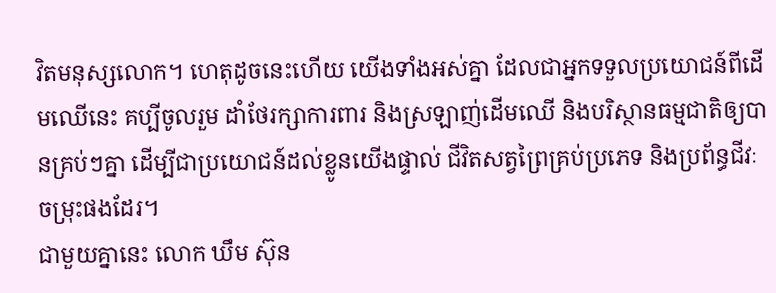វិតមនុស្សលោក។ ហេតុដូចនេះហើយ យើងទាំងអស់គ្នា ដែលជាអ្នកទទួលប្រយោជន៍ពីដើមឈើនេះ គប្បីចូលរួម ដាំថែរក្សាការពារ និងស្រឡាញ់ដើមឈើ និងបរិស្ថានធម្មជាតិឲ្យបានគ្រប់ៗគ្នា ដើម្បីជាប្រយោជន៍ដល់ខ្លូនយើងផ្ទាល់ ជីវិតសត្វព្រៃគ្រប់ប្រភេទ និងប្រព័ន្ធជីវៈចម្រុះផងដែរ។
ជាមួយគ្នានេះ លោក ឃឹម ស៊ុន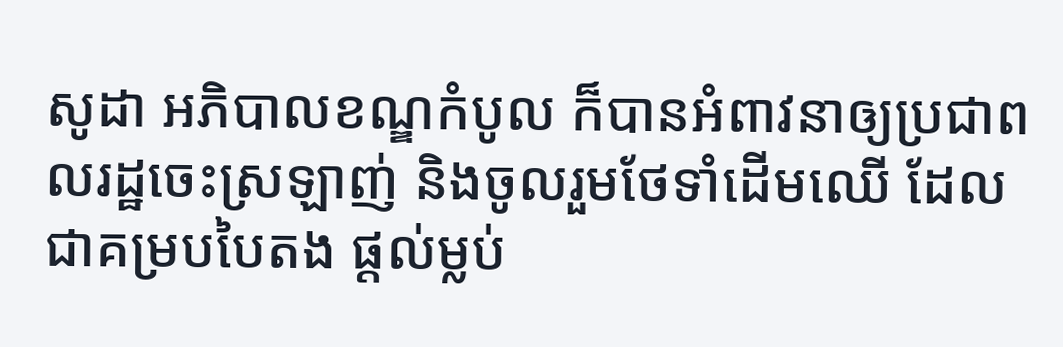សូដា អភិបាលខណ្ឌកំបូល ក៏បានអំពាវនាឲ្យប្រជាពលរដ្ឋចេះស្រឡាញ់ និងចូលរួមថែទាំដើមឈើ ដែលជាគម្របបៃតង ផ្តល់ម្លប់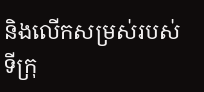និងលើកសម្រស់របស់ទីក្រុ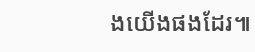ងយើងផងដែរ៕